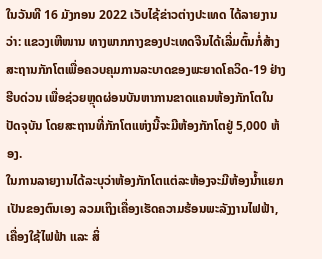ໃນວັນທີ 16 ມັງກອນ 2022 ເວັບໄຊ້ຂ່າວຕ່າງປະເທດ ໄດ້ລາຍງານວ່າ: ແຂວງເຫີໜານ ທາງພາກກາງຂອງປະເທດຈີນໄດ້ເລີ່ມຕົ້ນກໍ່ສ້າງສະຖານກັກໂຕເພື່ອຄວບຄຸມການລະບາດຂອງພະຍາດໂຄວິດ-19 ຢ່າງຮີບດ່ວນ ເພື່ອຊ່ວຍຫຼຸດຜ່ອນບັນຫາການຂາດແຄນຫ້ອງກັກໂຕໃນປັດຈຸບັນ ໂດຍສະຖານທີ່ກັກໂຕແຫ່ງນີ້ຈະມີຫ້ອງກັກໂຕຢູ່ 5,000 ຫ້ອງ.
ໃນການລາຍງານໄດ້ລະບຸວ່າຫ້ອງກັກໂຕແຕ່ລະຫ້ອງຈະມີຫ້ອງນໍ້າແຍກເປັນຂອງຕົນເອງ ລວມເຖິງເຄື່ອງເຮັດຄວາມຮ້ອນພະລັງງານໄຟຟ້າ, ເຄື່ອງໃຊ້ໄຟຟ້າ ແລະ ສິ່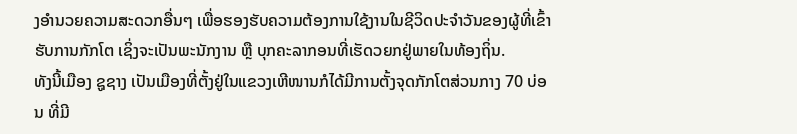ງອໍານວຍຄວາມສະດວກອື່ນໆ ເພື່ອຮອງຮັບຄວາມຕ້ອງການໃຊ້ງານໃນຊີວິດປະຈໍາວັນຂອງຜູ້ທີ່ເຂົ້າຮັບການກັກໂຕ ເຊິ່ງຈະເປັນພະນັກງານ ຫຼື ບຸກຄະລາກອນທີ່ເຮັດວຍກຢູ່ພາຍໃນທ້ອງຖິ່ນ.
ທັງນີ້ເມືອງ ຊູຊາງ ເປັນເມືອງທີ່ຕັ້ງຢູ່ໃນແຂວງເຫີໜານກໍໄດ້ມີການຕັ້ງຈຸດກັກໂຕສ່ວນກາງ 70 ບ່ອນ ທີ່ມີ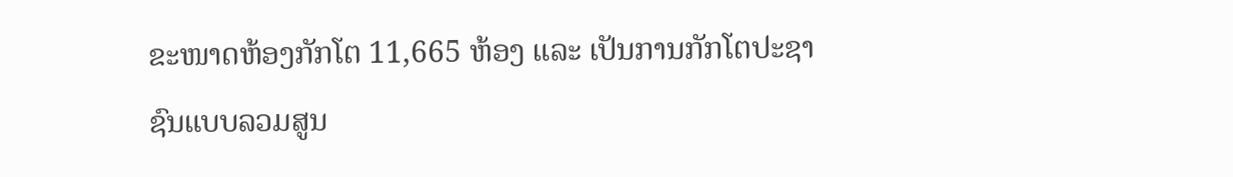ຂະໜາດຫ້ອງກັກໂຕ 11,665 ຫ້ອງ ແລະ ເປັນການກັກໂຕປະຊາຊົນແບບລວມສູນ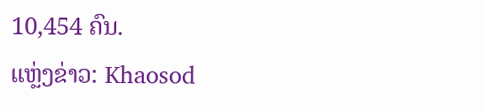10,454 ຄົນ.
ແຫຼ່ງຂ່າວ: Khaosod